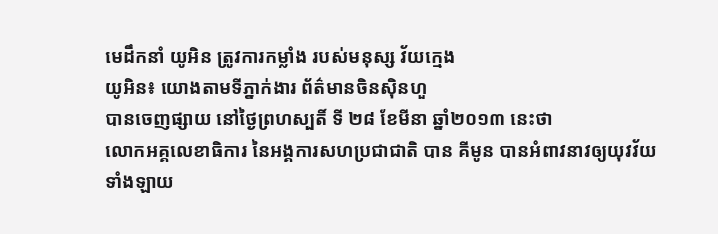មេដឹកនាំ យូអិន ត្រូវការកម្លាំង របស់មនុស្ស វ័យក្មេង
យូអិន៖ យោងតាមទីភ្នាក់ងារ ព័ត៌មានចិនស៊ិនហួ
បានចេញផ្សាយ នៅថ្ងៃព្រហស្បតិ៍ ទី ២៨ ខែមីនា ឆ្នាំ២០១៣ នេះថា
លោកអគ្គលេខាធិការ នៃអង្គការសហប្រជាជាតិ បាន គីមូន បានអំពាវនាវឲ្យយុវវ័យ
ទាំងឡាយ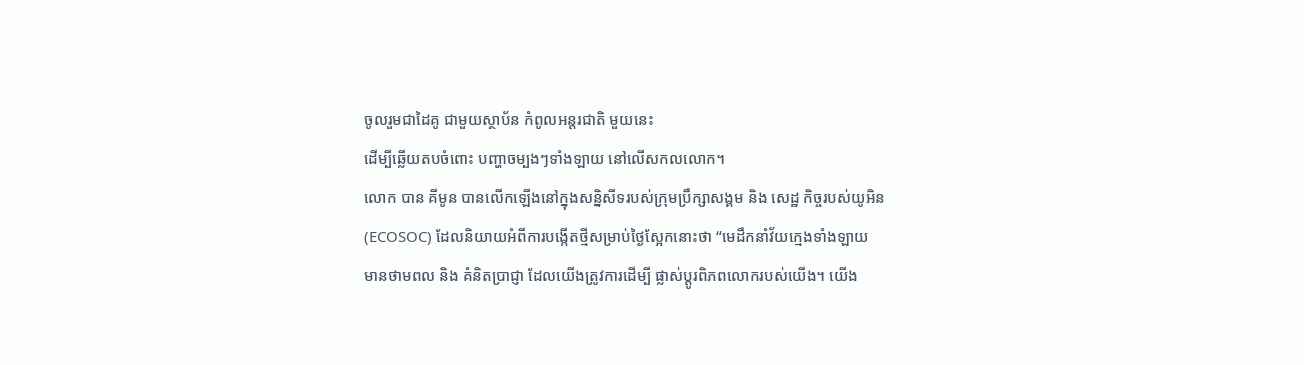ចូលរួមជាដៃគូ ជាមួយស្ថាប័ន កំពូលអន្តរជាតិ មួយនេះ
ដើម្បីឆ្លើយតបចំពោះ បញ្ហាចម្បងៗទាំងឡាយ នៅលើសកលលោក។
លោក បាន គីមូន បានលើកឡើងនៅក្នុងសន្និសីទរបស់ក្រុមប្រឹក្សាសង្គម និង សេដ្ឋ កិច្ចរបស់យូអិន (ECOSOC) ដែលនិយាយអំពីការបង្កើតថ្មីសម្រាប់ថ្ងៃស្អែកនោះថា “មេដឹកនាំវ័យក្មេងទាំងឡាយ មានថាមពល និង គំនិតប្រាជ្ញា ដែលយើងត្រូវការដើម្បី ផ្លាស់ប្តូរពិភពលោករបស់យើង។ យើង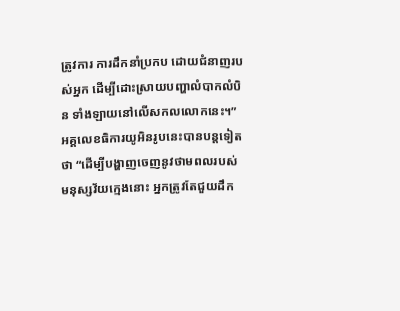ត្រូវការ ការដឹកនាំប្រកប ដោយជំនាញរបស់អ្នក ដើម្បីដោះស្រាយបញ្ហាលំបាកលំបិន ទាំងឡាយនៅលើសកលលោកនេះ។”
អគ្គលេខធិការយូអិនរូបនេះបានបន្តទៀតថា “ដើម្បីបង្ហាញចេញនូវថាមពលរបស់ មនុស្សវ័យក្មេងនោះ អ្នកត្រូវតែជួយដឹក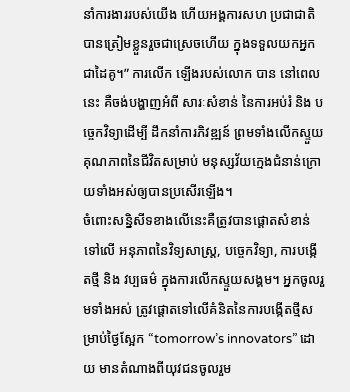នាំការងាររបស់យើង ហើយអង្គការសហ ប្រជាជាតិបានត្រៀមខ្លួនរួចជាស្រេចហើយ ក្នុងទទួលយកអ្នកជាដៃគូ។” ការលើក ឡើងរបស់លោក បាន នៅពេលនេះ គឺចង់បង្ហាញអំពី សារៈសំខាន់ នៃការអប់រំ និង បច្ចេកវិទ្យាដើម្បី ដឹកនាំការភិវឌ្ឍន៍ ព្រមទាំងលើកស្ទួយគុណភាពនៃជីវិតសម្រាប់ មនុស្សវ័យក្មេងជំនាន់ក្រោយទាំងអស់ឲ្យបានប្រសើរឡើង។
ចំពោះសន្និសីទខាងលើនេះគឺត្រូវបានផ្តោតសំខាន់ទៅលើ អនុភាពនៃវិទ្យសាស្ត្រ, បច្ចេកវិទ្យា, ការបង្កើតថ្មី និង វប្បធម៌ ក្នុងការលើកស្ទួយសង្គម។ អ្នកចូលរួមទាំងអស់ ត្រូវផ្តោតទៅលើគំនិតនៃការបង្កើតថ្មីសម្រាប់ថ្ងៃស្អែក “tomorrow’s innovators” ដោយ មានតំណាងពីយុវជនចូលរួម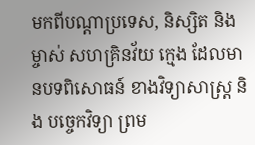មកពីបណ្តាប្រទេស, និស្សិត និង ម្ចាស់ សហគ្រិនវ័យ ក្មេង ដែលមានបទពិសោធន៍ ខាងវិទ្យាសាស្ត្រ និង បច្ចេកវិទ្យា ព្រម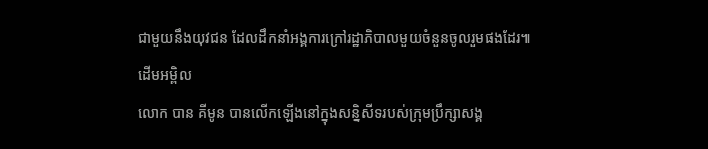ជាមួយនឹងយុវជន ដែលដឹកនាំអង្គការក្រៅរដ្ឋាភិបាលមួយចំនួនចូលរួមផងដែរ៕ដើមអម្ពិល
លោក បាន គីមូន បានលើកឡើងនៅក្នុងសន្និសីទរបស់ក្រុមប្រឹក្សាសង្គ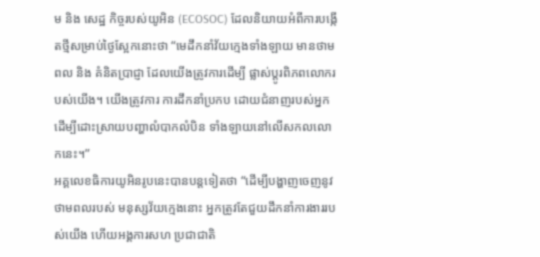ម និង សេដ្ឋ កិច្ចរបស់យូអិន (ECOSOC) ដែលនិយាយអំពីការបង្កើតថ្មីសម្រាប់ថ្ងៃស្អែកនោះថា “មេដឹកនាំវ័យក្មេងទាំងឡាយ មានថាមពល និង គំនិតប្រាជ្ញា ដែលយើងត្រូវការដើម្បី ផ្លាស់ប្តូរពិភពលោករបស់យើង។ យើងត្រូវការ ការដឹកនាំប្រកប ដោយជំនាញរបស់អ្នក ដើម្បីដោះស្រាយបញ្ហាលំបាកលំបិន ទាំងឡាយនៅលើសកលលោកនេះ។”
អគ្គលេខធិការយូអិនរូបនេះបានបន្តទៀតថា “ដើម្បីបង្ហាញចេញនូវថាមពលរបស់ មនុស្សវ័យក្មេងនោះ អ្នកត្រូវតែជួយដឹកនាំការងាររបស់យើង ហើយអង្គការសហ ប្រជាជាតិ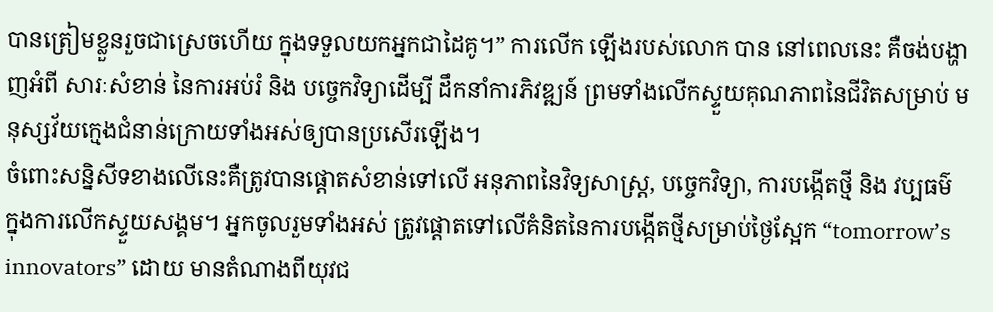បានត្រៀមខ្លួនរួចជាស្រេចហើយ ក្នុងទទួលយកអ្នកជាដៃគូ។” ការលើក ឡើងរបស់លោក បាន នៅពេលនេះ គឺចង់បង្ហាញអំពី សារៈសំខាន់ នៃការអប់រំ និង បច្ចេកវិទ្យាដើម្បី ដឹកនាំការភិវឌ្ឍន៍ ព្រមទាំងលើកស្ទួយគុណភាពនៃជីវិតសម្រាប់ មនុស្សវ័យក្មេងជំនាន់ក្រោយទាំងអស់ឲ្យបានប្រសើរឡើង។
ចំពោះសន្និសីទខាងលើនេះគឺត្រូវបានផ្តោតសំខាន់ទៅលើ អនុភាពនៃវិទ្យសាស្ត្រ, បច្ចេកវិទ្យា, ការបង្កើតថ្មី និង វប្បធម៌ ក្នុងការលើកស្ទួយសង្គម។ អ្នកចូលរួមទាំងអស់ ត្រូវផ្តោតទៅលើគំនិតនៃការបង្កើតថ្មីសម្រាប់ថ្ងៃស្អែក “tomorrow’s innovators” ដោយ មានតំណាងពីយុវជ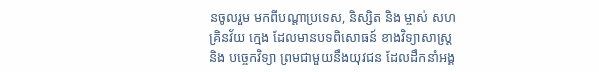នចូលរួម មកពីបណ្តាប្រទេស, និស្សិត និង ម្ចាស់ សហគ្រិនវ័យ ក្មេង ដែលមានបទពិសោធន៍ ខាងវិទ្យាសាស្ត្រ និង បច្ចេកវិទ្យា ព្រមជាមួយនឹងយុវជន ដែលដឹកនាំអង្គ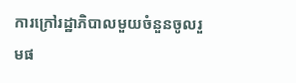ការក្រៅរដ្ឋាភិបាលមួយចំនួនចូលរួមផ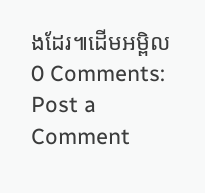ងដែរ៕ដើមអម្ពិល
0 Comments:
Post a Comment